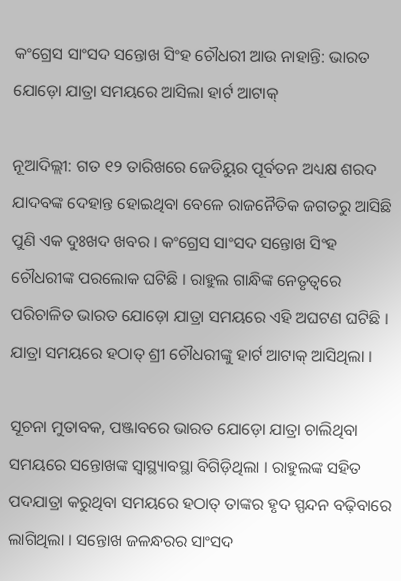କଂଗ୍ରେସ ସାଂସଦ ସନ୍ତୋଖ ସିଂହ ଚୌଧରୀ ଆଉ ନାହାନ୍ତି: ଭାରତ ଯୋଡ଼ୋ ଯାତ୍ରା ସମୟରେ ଆସିଲା ହାର୍ଟ ଆଟାକ୍

ନୂଆଦିଲ୍ଲୀ: ଗତ ୧୨ ତାରିଖରେ ଜେଡିୟୁର ପୂର୍ବତନ ଅଧ୍ୟକ୍ଷ ଶରଦ ଯାଦବଙ୍କ ଦେହାନ୍ତ ହୋଇଥିବା ବେଳେ ରାଜନୈତିକ ଜଗତରୁ ଆସିଛି ପୁଣି ଏକ ଦୁଃଖଦ ଖବର । କଂଗ୍ରେସ ସାଂସଦ ସନ୍ତୋଖ ସିଂହ ଚୌଧରୀଙ୍କ ପରଲୋକ ଘଟିଛି । ରାହୁଲ ଗାନ୍ଧିଙ୍କ ନେତୃତ୍ୱରେ ପରିଚାଳିତ ଭାରତ ଯୋଡ଼ୋ ଯାତ୍ରା ସମୟରେ ଏହି ଅଘଟଣ ଘଟିଛି । ଯାତ୍ରା ସମୟରେ ହଠାତ୍ ଶ୍ରୀ ଚୌଧରୀଙ୍କୁ ହାର୍ଟ ଆଟାକ୍ ଆସିଥିଲା ।

ସୂଚନା ମୁତାବକ, ପଞ୍ଜାବରେ ଭାରତ ଯୋଡ଼ୋ ଯାତ୍ରା ଚାଲିଥିବା ସମୟରେ ସନ୍ତୋଖଙ୍କ ସ୍ୱାସ୍ଥ୍ୟାବସ୍ଥା ବିଗିଡ଼ିଥିଲା । ରାହୁଲଙ୍କ ସହିତ ପଦଯାତ୍ରା କରୁଥିବା ସମୟରେ ହଠାତ୍ ତାଙ୍କର ହୃଦ ସ୍ପନ୍ଦନ ବଢ଼ିବାରେ ଲାଗିଥିଲା । ସନ୍ତୋଖ ଜଳନ୍ଧରର ସାଂସଦ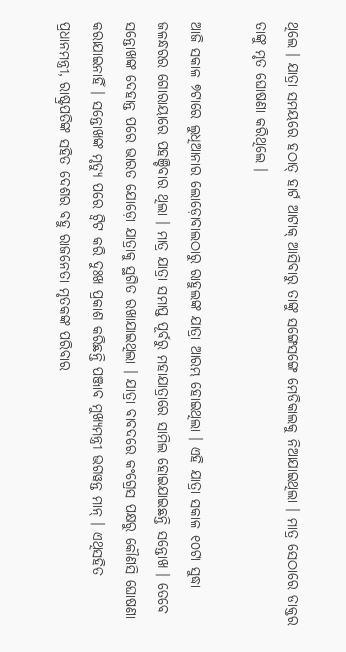ଥିଲେ । ଯାତ୍ରା ସମୟରେ ହଠାତ୍ ହାର୍ଟ ଆଟାକ୍ ଆସିବାରୁ ତାଙ୍କୁ ସଙ୍ଗେସଙ୍ଗେ ମେଡିକାଲକୁ ନିଆଯାଇଥିଲା । ମାତ୍ର ସେଠାରେ ଡାକ୍ତର ତାଙ୍କୁ ମୃତ ଘୋଷଣା କରିଥିଲେ ।

ଆଜି ସକାଳ ୭ଟାରେ ଲୁଧିଆନାର ଲୋଡ଼ୋବାଲଠାରୁ ରାହୁଲଙ୍କ ଯାତ୍ରା ଆରମ୍ଭ ହୋଇଥିଲା । ଏହି ଯାତ୍ରା ସକାଳ ୧୦ଟା ସୁଦ୍ଧା ଜଳନ୍ଧରର ଗୋରାୟାରେ ପହଞ୍ଚିବାର ଥିଲା । ମାତ୍ର ଯାତ୍ରା ସମାପ୍ତ ପୂର୍ବରୁ ମହାଯାତ୍ରାରେ ସାମିଲ ହୋଇଯାଇଛନ୍ତି ସନ୍ତୋଖ । ତେବେ ସନ୍ତୋଖଙ୍କ ଦେହାନ୍ତ ପରେ ଭାରତ ଯୋଡ଼ୋ ଯାତ୍ରାକୁ ସ୍ଥଗିତ ରଖାଯାଇଥିଲା । ଯାତ୍ରା ବାବଦରେ କଂଗ୍ରେସ ପକ୍ଷରୁ କୌଣସି ଘୋଷଣା କରାଯାଇନାହିଁ । ସନ୍ତୋଖଙ୍କ ମୃତ୍ୟୁ ପରେ ଟ୍ୱିଟ କରି ଦୁଃଖ ପ୍ରକାଶ କରିଛନ୍ତି ପଞ୍ଜାବ ମୁଖ୍ୟମନ୍ତ୍ରୀ ଭଗୱନ୍ତ ମାନ୍ । ଏଥିସହିତ ପ୍ରଧାନମନ୍ତ୍ରୀ, ରାଷ୍ଟ୍ରପତିଙ୍କ ସହିତ ଦେଶର ବହୁ ରାଜନେତା ମୃତକଙ୍କ ପରିବାର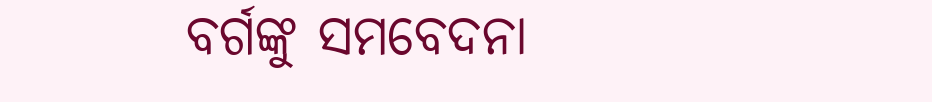ବର୍ଗଙ୍କୁ ସମବେଦନା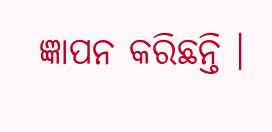ଜ୍ଞାପନ କରିଛନ୍ତି ।